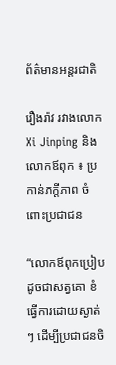ព័ត៌មានអន្តរជាតិ

រឿងរ៉ាវ រវាងលោក Xi Jinping និងលោកឪពុក ៖ ប្រកាន់ភក្តីភាព ចំពោះប្រជាជន

“លោកឪពុកប្រៀបដូចជាសត្វគោ ខំធ្វើការដោយស្ងាត់ៗ ដើម្បីប្រជាជនចិ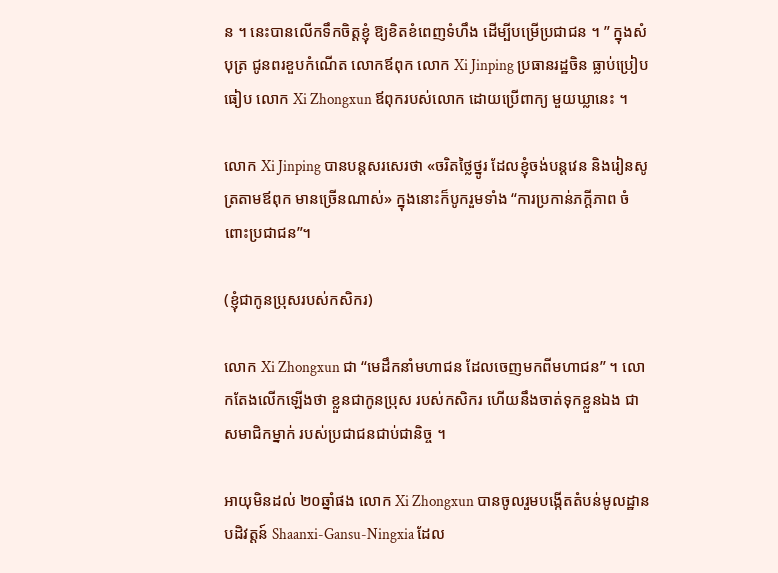ន ។ នេះបានលើកទឹកចិត្តខ្ញុំ ឱ្យខិតខំពេញទំហឹង ដើម្បីបម្រើប្រជាជន ។ ” ក្នុងសំបុត្រ ជូនពរខួបកំណើត លោកឪពុក លោក Xi Jinping ប្រធានរដ្ឋចិន ធ្លាប់ប្រៀបធៀប លោក Xi Zhongxun ឪពុករបស់លោក ដោយប្រើពាក្យ មួយឃ្លានេះ ។

លោក Xi Jinping បានបន្តសរសេរថា «ចរិតថ្លៃថ្នូរ ដែលខ្ញុំចង់បន្តវេន និងរៀនសូត្រតាមឪពុក មានច្រើនណាស់» ក្នុងនោះក៏បូករួមទាំង “ការប្រកាន់ភក្តីភាព ចំពោះប្រជាជន”។

(ខ្ញុំជាកូនប្រុសរបស់កសិករ)

លោក Xi Zhongxun ជា “មេដឹកនាំមហាជន ដែលចេញមកពីមហាជន” ។ លោកតែងលើកឡើងថា ខ្លួនជាកូនប្រុស របស់កសិករ ហើយនឹងចាត់ទុកខ្លួនឯង ជាសមាជិកម្នាក់ របស់ប្រជាជនជាប់ជានិច្ច ។

អាយុមិនដល់ ២០ឆ្នាំផង លោក Xi Zhongxun បានចូលរួមបង្កើតតំបន់មូលដ្ឋាន បដិវត្តន៍ Shaanxi-Gansu-Ningxia ដែល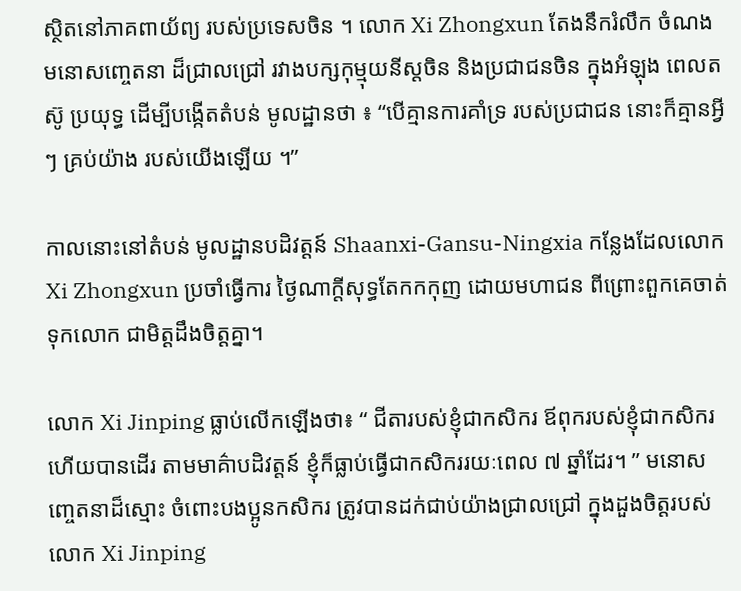ស្ថិតនៅភាគពាយ័ព្យ របស់ប្រទេសចិន ។ លោក Xi Zhongxun តែងនឹករំលឹក ចំណងមនោសញ្ចេតនា ដ៏ជ្រាលជ្រៅ រវាងបក្សកុម្មុយនីស្តចិន និងប្រជាជនចិន ក្នុងអំឡុង ពេលតស៊ូ ប្រយុទ្ធ ដើម្បីបង្កើតតំបន់ មូលដ្ឋានថា ៖ “បើគ្មានការគាំទ្រ របស់ប្រជាជន នោះក៏គ្មានអ្វីៗ គ្រប់យ៉ាង របស់យើងឡើយ ។”

កាលនោះនៅតំបន់ មូលដ្ឋានបដិវត្តន៍ Shaanxi-Gansu-Ningxia កន្លែងដែលលោក Xi Zhongxun ប្រចាំធ្វើការ ថ្ងៃណាក្តីសុទ្ធតែកកកុញ ដោយមហាជន ពីព្រោះពួកគេចាត់ទុកលោក ជាមិត្តដឹងចិត្តគ្នា។

លោក Xi Jinping ធ្លាប់លើកឡើងថា៖ “ ជីតារបស់ខ្ញុំជាកសិករ ឪពុករបស់ខ្ញុំជាកសិករ ហើយបានដើរ តាមមាគ៌ាបដិវត្តន៍ ខ្ញុំក៏ធ្លាប់ធ្វើជាកសិកររយៈពេល ៧ ឆ្នាំដែរ។ ” មនោសញ្ចេតនាដ៏ស្មោះ ចំពោះបងប្អូនកសិករ ត្រូវបានដក់ជាប់យ៉ាងជ្រាលជ្រៅ ក្នុងដួងចិត្តរបស់ លោក Xi Jinping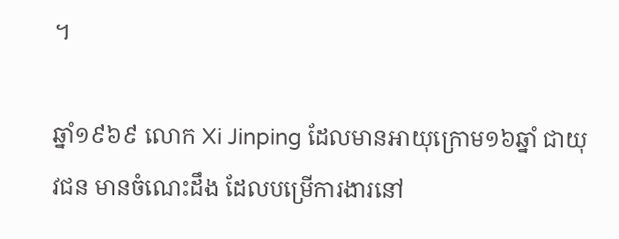។

ឆ្នាំ១៩៦៩ លោក Xi Jinping ដែលមានអាយុក្រោម១៦ឆ្នាំ ជាយុវជន មានចំណេះដឹង ដែលបម្រើការងារនៅ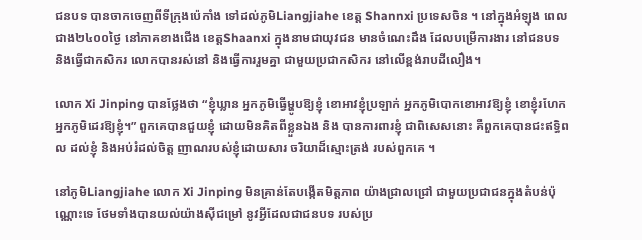ជនបទ បានចាកចេញពីទីក្រុងប៉េកាំង ទៅដល់ភូមិLiangjiahe ខេត្ត Shannxi ប្រទេសចិន ។ នៅក្នុងអំឡុង ពេលជាង២៤០០ថ្ងៃ នៅភាគខាងជើង ខេត្តShaanxi ក្នុងនាមជាយុវជន មានចំណេះដឹង ដែលបម្រើការងារ នៅជនបទ និងធ្វើជាកសិករ លោកបានរស់នៅ និងធ្វើការរួមគ្នា ជាមួយប្រជាកសិករ នៅលើខ្ពង់រាបដីលឿង។

លោក Xi Jinping បានថ្លែងថា “ខ្ញុំឃ្លាន អ្នកភូមិធ្វើម្ហូបឱ្យខ្ញុំ ខោអាវខ្ញុំប្រឡាក់ អ្នកភូមិបោកខោអាវឱ្យខ្ញុំ ខោខ្ញុំរហែក អ្នកភូមិដេរឱ្យខ្ញុំ។” ពួកគេបានជួយខ្ញុំ ដោយមិនគិតពីខ្លួនឯង និង បានការពារខ្ញុំ ជាពិសេសនោះ គឺពួកគេបានជះឥទ្ធិពល ដល់ខ្ញុំ និងអប់រំដល់ចិត្ត ញាណរបស់ខ្ញុំដោយសារ ចរិយាដ៏ស្មោះត្រង់ របស់ពួកគេ ។

នៅភូមិLiangjiahe លោក Xi Jinping មិនគ្រាន់តែបង្កើតមិត្តភាព យ៉ាងជ្រាលជ្រៅ ជាមួយប្រជាជនក្នុងតំបន់ប៉ុណ្ណោះទេ ថែមទាំងបានយល់យ៉ាងស៊ីជម្រៅ នូវអ្វីដែលជាជនបទ របស់ប្រ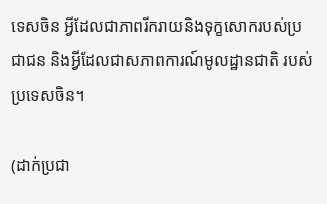ទេសចិន អ្វីដែលជាភាពរីករាយនិងទុក្ខសោករបស់ប្រជាជន និងអ្វីដែលជាសភាពការណ៍មូលដ្ឋានជាតិ របស់ប្រទេសចិន។

(ដាក់ប្រជា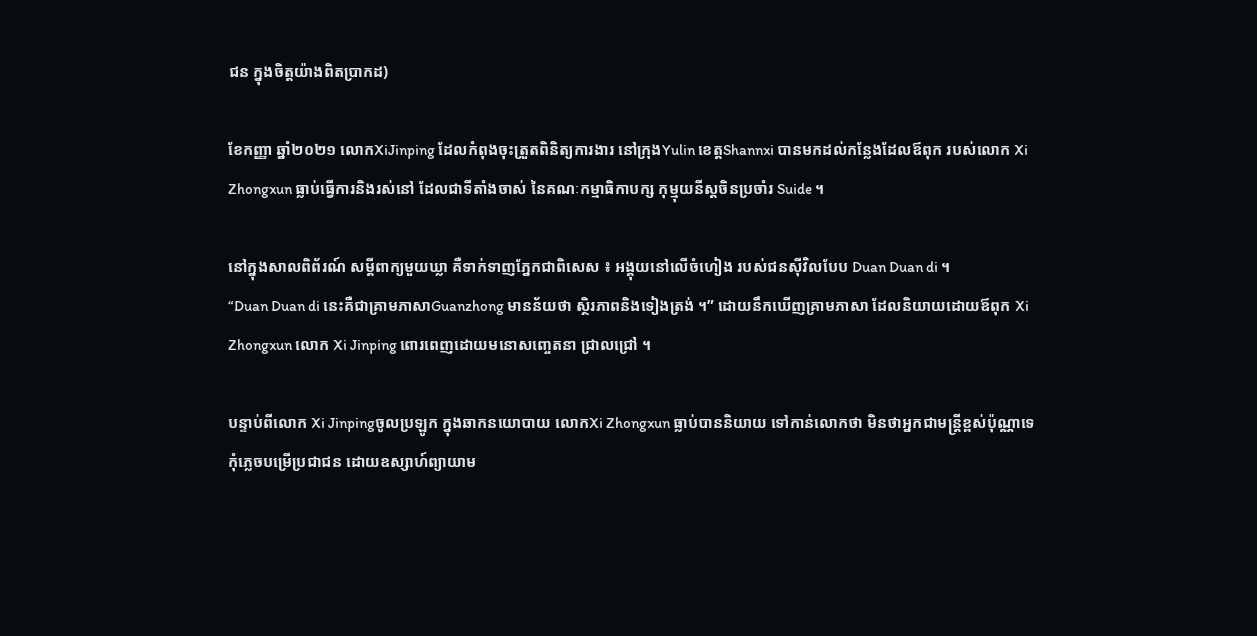ជន ក្នុងចិត្តយ៉ាងពិតប្រាកដ)

ខែកញ្ញា ឆ្នាំ២០២១ លោកXiJinping ដែលកំពុងចុះត្រួតពិនិត្យការងារ នៅក្រុងYulin ខេត្តShannxi បានមកដល់កន្លែងដែលឪពុក របស់លោក Xi Zhongxun ធ្លាប់ធ្វើការនិងរស់នៅ ដែលជាទីតាំងចាស់ នៃគណៈកម្មាធិកាបក្ស កុម្មុយនីស្តចិនប្រចាំរ Suide ។

នៅក្នុងសាលពិព័រណ៍ សម្តីពាក្យមួយឃ្លា គឺទាក់ទាញភ្នែកជាពិសេស ៖ អង្គុយនៅលើចំហៀង របស់ជនស៊ីវិលបែប Duan Duan di ។
“Duan Duan di នេះគឺជាគ្រាមភាសាGuanzhong មានន័យថា ស្ថិរភាពនិងទៀងត្រង់ ។” ដោយនឹកឃើញគ្រាមភាសា ដែលនិយាយដោយឪពុក Xi Zhongxun លោក Xi Jinping ពោរពេញដោយមនោសញ្ចេតនា ជ្រាលជ្រៅ ។

បន្ទាប់ពីលោក Xi Jinpingចូលប្រឡូក ក្នុងឆាកនយោបាយ លោកXi Zhongxun ធ្លាប់បាននិយាយ ទៅកាន់លោកថា មិនថាអ្នកជាមន្ត្រីខ្ពស់ប៉ុណ្ណាទេ កុំភ្លេចបម្រើប្រជាជន ដោយឧស្សាហ៍ព្យាយាម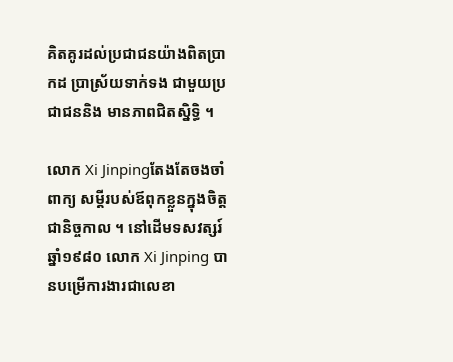គិតគូរដល់ប្រជាជនយ៉ាងពិតប្រាកដ ប្រាស្រ័យទាក់ទង ជាមួយប្រជាជននិង មានភាពជិតស្និទ្ធិ ។

លោក Xi Jinpingតែងតែចងចាំពាក្យ សម្ដីរបស់ឪពុកខ្លួនក្នុងចិត្តជានិច្ចកាល ។ នៅដើមទសវត្សរ៍ឆ្នាំ១៩៨០ លោក Xi Jinping បានបម្រើការងារជាលេខា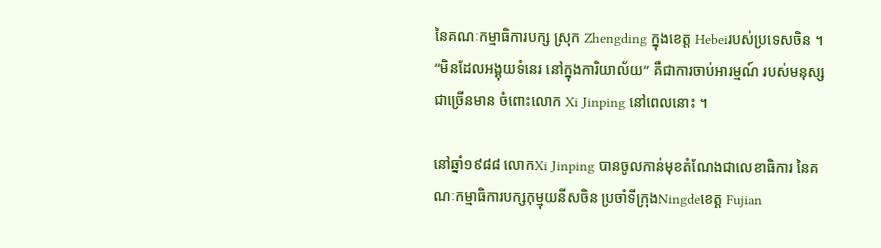នៃគណៈកម្មាធិការបក្ស ស្រុក Zhengding ក្នុងខេត្ត Hebeiរបស់ប្រទេសចិន ។ “មិនដែលអង្គុយទំនេរ នៅក្នុងការិយាល័យ” គឺជាការចាប់អារម្មណ៍ របស់មនុស្សជាច្រើនមាន ចំពោះលោក Xi Jinping នៅពេលនោះ ។

នៅឆ្នាំ១៩៨៨ លោកXi Jinping បានចូលកាន់មុខតំណែងជាលេខាធិការ នៃគណៈកម្មាធិការបក្សកុម្មុយនីសចិន ប្រចាំទីក្រុងNingdeខេត្ត Fujian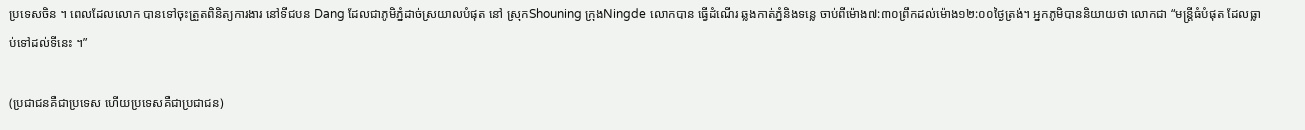ប្រទេសចិន ។ ពេលដែលលោក បានទៅចុះត្រួតពិនិត្យការងារ នៅទីជបន Dang ដែលជាភូមិភ្នំដាច់ស្រយាលបំផុត នៅ ស្រុកShouning ក្រុងNingde លោកបាន ធ្វើដំណើរ ឆ្លងកាត់ភ្នំនិងទន្លេ ចាប់ពីម៉ោង៧:៣០ព្រឹកដល់ម៉ោង១២:០០ថ្ងៃត្រង់។ អ្នកភូមិបាននិយាយថា លោកជា “មន្ត្រីធំបំផុត ដែលធ្លាប់ទៅដល់ទីនេះ ។”

(ប្រជាជនគឺជាប្រទេស ហើយប្រទេសគឺជាប្រជាជន)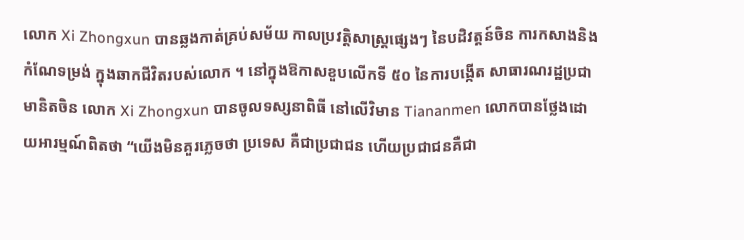លោក Xi Zhongxun បានឆ្លងកាត់គ្រប់សម័យ កាលប្រវត្តិសាស្ត្រផ្សេងៗ នៃបដិវត្តន៍ចិន ការកសាងនិងកំណែទម្រង់ ក្នុងឆាកជីវិតរបស់លោក ។ នៅក្នុងឱកាសខួបលើកទី ៥០ នៃការបង្កើត សាធារណរដ្ឋប្រជាមានិតចិន លោក Xi Zhongxun បានចូលទស្សនាពិធី នៅលើវិមាន Tiananmen លោកបានថ្លែងដោយអារម្មណ៍ពិតថា “យើងមិនគួរភ្លេចថា ប្រទេស គឺជាប្រជាជន ហើយប្រជាជនគឺជា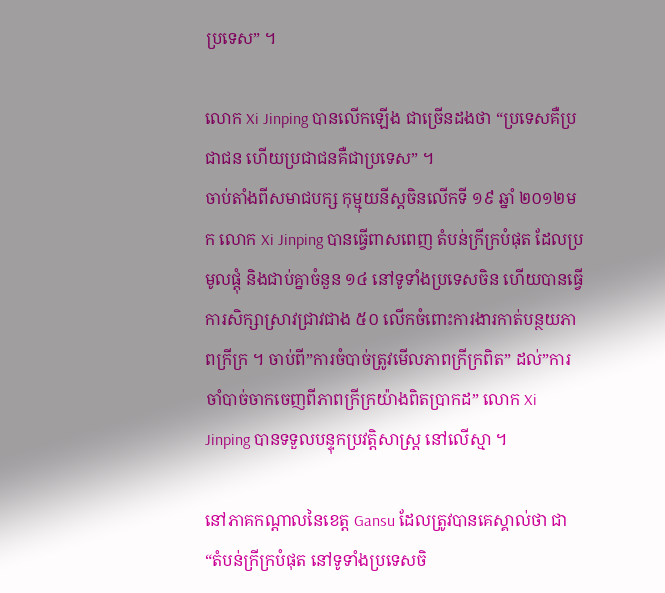ប្រទេស” ។

លោក Xi Jinping បានលើកឡើង ជាច្រើនដងថា “ប្រទេសគឺប្រជាជន ហើយប្រជាជនគឺជាប្រទេស” ។
ចាប់តាំងពីសមាជបក្ស កុម្មុយនីស្តចិនលើកទី ១៩ ឆ្នាំ ២០១២មក លោក Xi Jinping បានធ្វើពាសពេញ តំបន់ក្រីក្របំផុត ដែលប្រមូលផ្តុំ និងជាប់គ្នាចំនួន ១៤ នៅទូទាំងប្រទេសចិន ហើយបានធ្វើការសិក្សាស្រាវជ្រាវជាង ៥០ លើកចំពោះការងារកាត់បន្ថយភាពក្រីក្រ ។ ចាប់ពី”ការចំបាច់ត្រូវមើលភាពក្រីក្រពិត” ដល់”ការចាំបាច់ចាកចេញពីភាពក្រីក្រយ៉ាងពិតប្រាកដ” លោក Xi Jinping បានទទួលបន្ទុកប្រវត្តិសាស្រ្ត នៅលើស្មា ។

នៅភាគកណ្តាលនៃខេត្ត Gansu ដែលត្រូវបានគេស្គាល់ថា ជា “តំបន់ក្រីក្របំផុត នៅទូទាំងប្រទេសចិ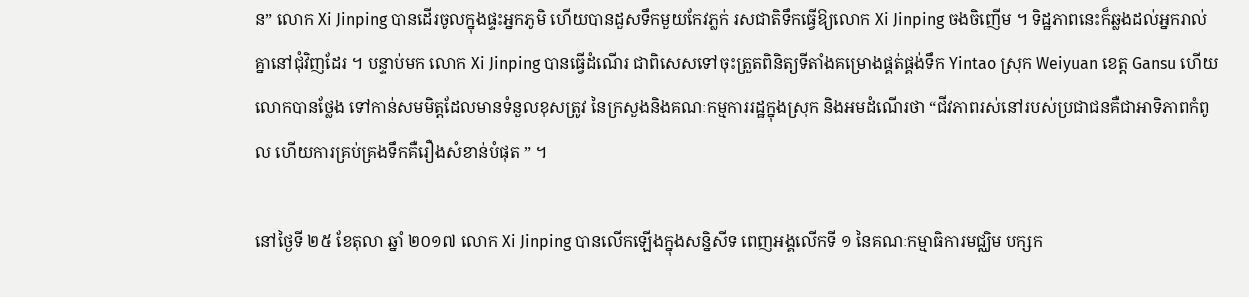ន” លោក Xi Jinping បានដើរចូលក្នុងផ្ទះអ្នកភូមិ ហើយបានដួសទឹកមួយកែវភ្លក់ រសជាតិទឹកធ្វើឱ្យលោក Xi Jinping ចងចិញើម ។ ទិដ្ឋភាពនេះក៏ឆ្លងដល់អ្នករាល់គ្នានៅជុំវិញដែរ ។ បន្ទាប់មក លោក Xi Jinping បានធ្វើដំណើរ ជាពិសេសទៅចុះត្រួតពិនិត្យទីតាំងគម្រោងផ្គត់ផ្គង់ទឹក Yintao ស្រុក Weiyuan ខេត្ត Gansu ហើយលោកបានថ្លែង ទៅកាន់សមមិត្តដែលមានទំនួលខុសត្រូវ នៃក្រសួងនិងគណៈកម្មការរដ្ឋក្នុងស្រុក និងអមដំណើរថា “ជីវភាពរស់នៅរបស់ប្រជាជនគឺជាអាទិភាពកំពូល ហើយការគ្រប់គ្រងទឹកគឺរឿងសំខាន់បំផុត ” ។

នៅថ្ងៃទី ២៥ ខែតុលា ឆ្នាំ ២០១៧ លោក Xi Jinping បានលើកឡើងក្នុងសន្និសីទ ពេញអង្គលើកទី ១ នៃគណៈកម្មាធិការមជ្ឈិម បក្សក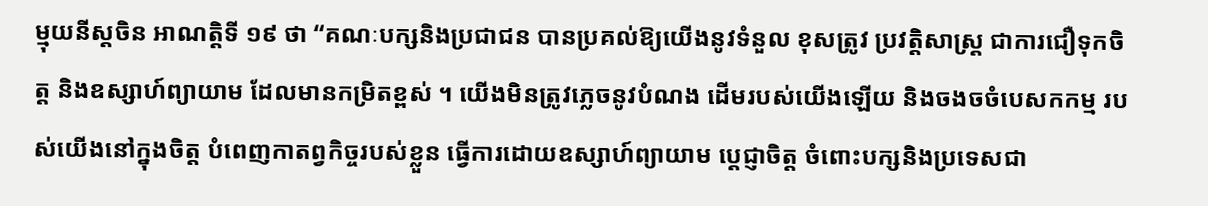ម្មុយនីស្តចិន អាណត្តិទី ១៩ ថា “គណៈបក្សនិងប្រជាជន បានប្រគល់ឱ្យយើងនូវទំនួល ខុសត្រូវ ប្រវត្តិសាស្ត្រ ជាការជឿទុកចិត្ត និងឧស្សាហ៍ព្យាយាម ដែលមានកម្រិតខ្ពស់ ។ យើងមិនត្រូវភ្លេចនូវបំណង ដើមរបស់យើងឡើយ និងចងចចំបេសកកម្ម របស់យើងនៅក្នុងចិត្ត បំពេញកាតព្វកិច្ចរបស់ខ្លួន ធ្វើការដោយឧស្សាហ៍ព្យាយាម ប្តេជ្ញាចិត្ត ចំពោះបក្សនិងប្រទេសជា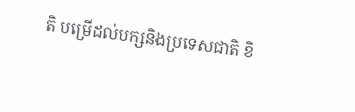តិ បម្រើដល់បក្សនិងប្រទេសជាតិ ខិ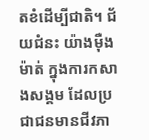តខំដើម្បីជាតិ។ ជ័យជំនះ យ៉ាងម៉ឺងម៉ាត់ ក្នុងការកសាងសង្គម ដែលប្រជាជនមានជីវភា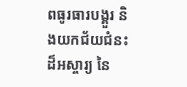ពធូរធារបង្គួរ និងយកជ័យជំនះដ៏អស្ចារ្យ នៃ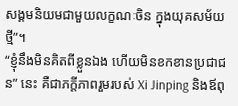សង្គមនិយមជាមួយលក្ខណៈចិន ក្នុងយុគសម័យថ្មី”។
“ខ្ញុំនឹងមិនគិតពីខ្លួនឯង ហើយមិនខកខានប្រជាជន” នេះ គឺជាភក្តីភាពរួមរបស់ Xi Jinping និងឪពុ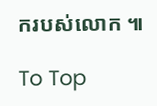ករបស់លោក ៕

To Top